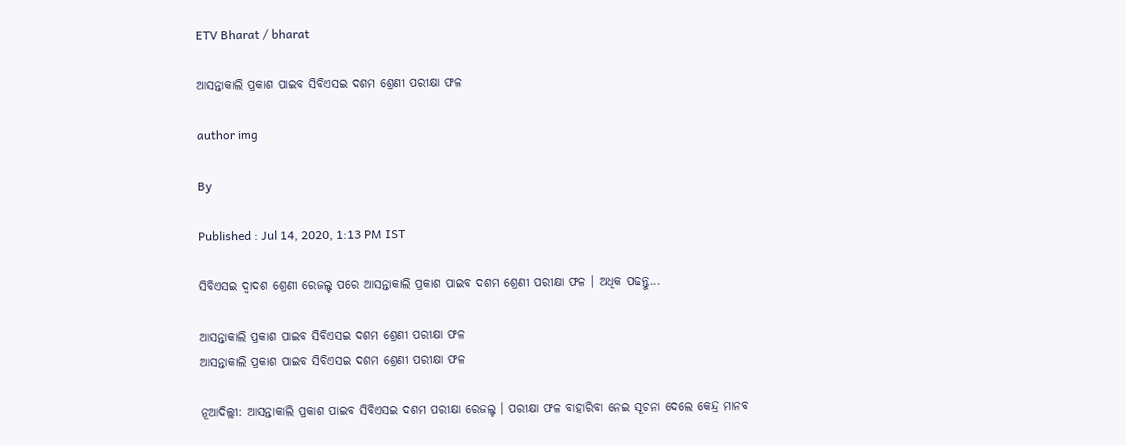ETV Bharat / bharat

ଆସନ୍ତାକାଲି ପ୍ରକାଶ ପାଇବ ସିବିଏସଇ ଦଶମ ଶ୍ରେଣୀ ପରୀକ୍ଷା ଫଳ

author img

By

Published : Jul 14, 2020, 1:13 PM IST

ସିବିଏସଇ ଦ୍ବାଦଶ ଶ୍ରେଣୀ ରେଜଲ୍ଟ ପରେ ଆସନ୍ତାକାଲି ପ୍ରକାଶ ପାଇବ ଦଶମ ଶ୍ରେଣୀ ପରୀକ୍ଷା ଫଳ । ଅଧିକ ପଢନ୍ତୁ...

ଆସନ୍ତାକାଲି ପ୍ରକାଶ ପାଇବ ସିବିଏସଇ ଦଶମ ଶ୍ରେଣୀ ପରୀକ୍ଷା ଫଳ
ଆସନ୍ତାକାଲି ପ୍ରକାଶ ପାଇବ ସିବିଏସଇ ଦଶମ ଶ୍ରେଣୀ ପରୀକ୍ଷା ଫଳ

ନୂଆଦିଲ୍ଲୀ: ଆସନ୍ତାକାଲି ପ୍ରକାଶ ପାଇବ ସିବିଏସଇ ଦଶମ ପରୀକ୍ଷା ରେଜଲ୍ଟ । ପରୀକ୍ଷା ଫଳ ବାହାରିବା ନେଇ ସୂଚନା ଦେଲେ କେନ୍ଦ୍ର ମାନବ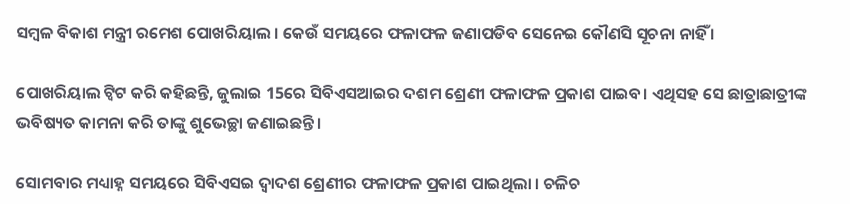ସମ୍ବଳ ବିକାଶ ମନ୍ତ୍ରୀ ରମେଶ ପୋଖରିୟାଲ । କେଉଁ ସମୟରେ ଫଳାଫଳ ଜଣାପଡିବ ସେନେଇ କୌଣସି ସୂଚନା ନାହିଁ ।

ପୋଖରିୟାଲ ଟ୍ବିଟ କରି କହିଛନ୍ତି, ଜୁଲାଇ 15ରେ ସିବିଏସଆଇର ଦଶମ ଶ୍ରେଣୀ ଫଳାଫଳ ପ୍ରକାଶ ପାଇବ। ଏଥିସହ ସେ ଛାତ୍ରାଛାତ୍ରୀଙ୍କ ଭବିଷ୍ୟତ କାମନା କରି ତାଙ୍କୁ ଶୁଭେଚ୍ଛା ଜଣାଇଛନ୍ତି ।

ସୋମବାର ମଧ୍ୟାହ୍ନ ସମୟରେ ସିବିଏସଇ ଦ୍ବାଦଶ ଶ୍ରେଣୀର ଫଳାଫଳ ପ୍ରକାଶ ପାଇଥିଲା । ଚଳିଚ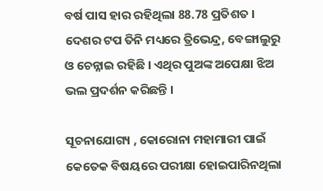ବର୍ଷ ପାସ ହାର ରହିଥିଲା 88.78 ପ୍ରତିଶତ । ଦେଶର ଟପ ତିନି ମଧ୍ୟରେ ତ୍ରିଭେନ୍ଦ୍ର, ବେଙ୍ଗାଲୁରୁ ଓ ଚେନ୍ନାଇ ରହିଛି । ଏଥିର ପୁଅଙ୍କ ଅପେକ୍ଷା ଝିଅ ଭଲ ପ୍ରଦର୍ଶନ କରିଛନ୍ତି ।

ସୂଚନାଯୋଗ୍ୟ , କୋରୋନା ମହାମାରୀ ପାଇଁ କେତେକ ବିଷୟରେ ପରୀକ୍ଷା ହୋଇପାରିନଥିଲା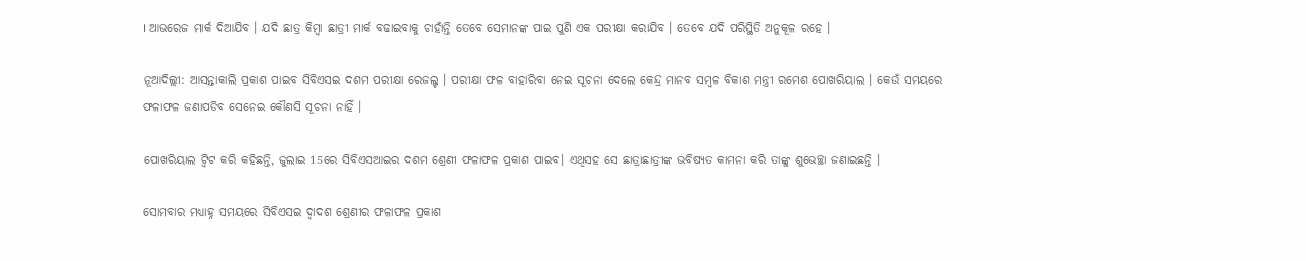। ଆଭରେଜ ମାର୍କ ଦିଆଯିବ । ଯଦି ଛାତ୍ର କିମ୍ବା ଛାତ୍ରୀ ମାର୍କ ବଢାଇବାକୁ ଚାହାଁନ୍ତି ତେବେ ସେମାନଙ୍କ ପାଇ ପୁଣି ଏକ ପରୀକ୍ଷା କରାଯିବ । ତେବେ ଯଦି ପରିସ୍ଥିତି ଅନୁକୂଳ ରହେ ।

ନୂଆଦିଲ୍ଲୀ: ଆସନ୍ତାକାଲି ପ୍ରକାଶ ପାଇବ ସିବିଏସଇ ଦଶମ ପରୀକ୍ଷା ରେଜଲ୍ଟ । ପରୀକ୍ଷା ଫଳ ବାହାରିବା ନେଇ ସୂଚନା ଦେଲେ କେନ୍ଦ୍ର ମାନବ ସମ୍ବଳ ବିକାଶ ମନ୍ତ୍ରୀ ରମେଶ ପୋଖରିୟାଲ । କେଉଁ ସମୟରେ ଫଳାଫଳ ଜଣାପଡିବ ସେନେଇ କୌଣସି ସୂଚନା ନାହିଁ ।

ପୋଖରିୟାଲ ଟ୍ବିଟ କରି କହିଛନ୍ତି, ଜୁଲାଇ 15ରେ ସିବିଏସଆଇର ଦଶମ ଶ୍ରେଣୀ ଫଳାଫଳ ପ୍ରକାଶ ପାଇବ। ଏଥିସହ ସେ ଛାତ୍ରାଛାତ୍ରୀଙ୍କ ଭବିଷ୍ୟତ କାମନା କରି ତାଙ୍କୁ ଶୁଭେଚ୍ଛା ଜଣାଇଛନ୍ତି ।

ସୋମବାର ମଧ୍ୟାହ୍ନ ସମୟରେ ସିବିଏସଇ ଦ୍ବାଦଶ ଶ୍ରେଣୀର ଫଳାଫଳ ପ୍ରକାଶ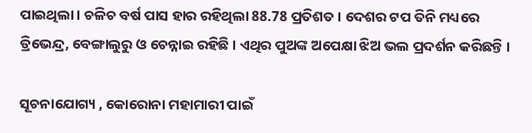ପାଇଥିଲା । ଚଳିଚ ବର୍ଷ ପାସ ହାର ରହିଥିଲା 88.78 ପ୍ରତିଶତ । ଦେଶର ଟପ ତିନି ମଧ୍ୟରେ ତ୍ରିଭେନ୍ଦ୍ର, ବେଙ୍ଗାଲୁରୁ ଓ ଚେନ୍ନାଇ ରହିଛି । ଏଥିର ପୁଅଙ୍କ ଅପେକ୍ଷା ଝିଅ ଭଲ ପ୍ରଦର୍ଶନ କରିଛନ୍ତି ।

ସୂଚନାଯୋଗ୍ୟ , କୋରୋନା ମହାମାରୀ ପାଇଁ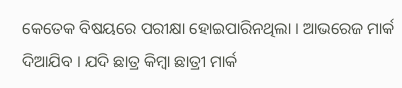କେତେକ ବିଷୟରେ ପରୀକ୍ଷା ହୋଇପାରିନଥିଲା । ଆଭରେଜ ମାର୍କ ଦିଆଯିବ । ଯଦି ଛାତ୍ର କିମ୍ବା ଛାତ୍ରୀ ମାର୍କ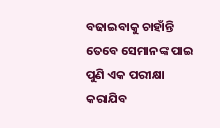ବଢାଇବାକୁ ଚାହାଁନ୍ତି ତେବେ ସେମାନଙ୍କ ପାଇ ପୁଣି ଏକ ପରୀକ୍ଷା କରାଯିବ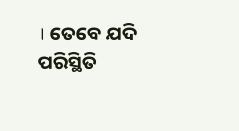। ତେବେ ଯଦି ପରିସ୍ଥିତି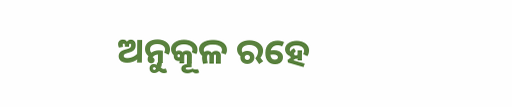ଅନୁକୂଳ ରହେ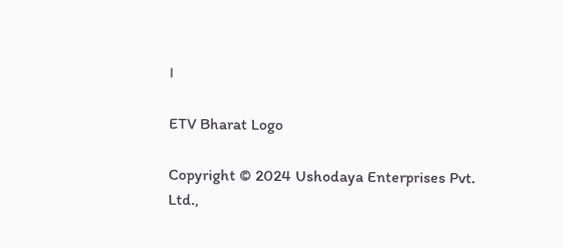।

ETV Bharat Logo

Copyright © 2024 Ushodaya Enterprises Pvt. Ltd.,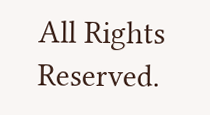All Rights Reserved.